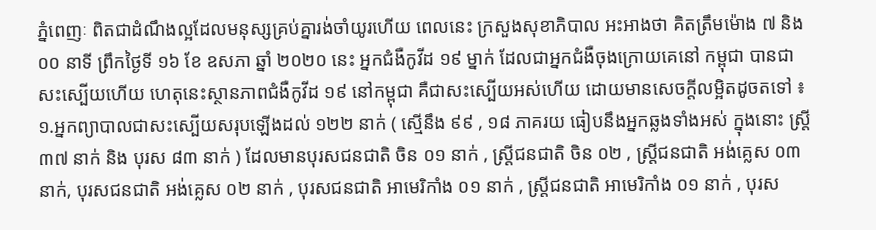ភ្នំពេញៈ ពិតជាដំណឹងល្អដែលមនុស្សគ្រប់គ្នារង់ចាំយូរហើយ ពេលនេះ ក្រសួងសុខាភិបាល អះអាងថា គិតត្រឹមម៉ោង ៧ និង ០០ នាទី ព្រឹកថ្ងៃទី ១៦ ខែ ឧសភា ឆ្នាំ ២០២០ នេះ អ្នកជំងឺកូវីដ ១៩ ម្នាក់ ដែលជាអ្នកជំងឺចុងក្រោយគេនៅ កម្ពុជា បានជាសះស្បើយហើយ ហេតុនេះស្ថានភាពជំងឺកូវីដ ១៩ នៅកម្ពុជា គឺជាសះស្បើយអស់ហើយ ដោយមានសេចក្តីលម្អិតដូចតទៅ ៖
១.អ្នកព្យាបាលជាសះស្បើយសរុបឡើងដល់ ១២២ នាក់ ( ស្មើនឹង ៩៩ , ១៨ ភាគរយ ធៀបនឹងអ្នកឆ្លងទាំងអស់ ក្នុងនោះ ស្ត្រី ៣៧ នាក់ និង បុរស ៨៣ នាក់ ) ដែលមានបុរសជនជាតិ ចិន ០១ នាក់ , ស្ត្រីជនជាតិ ចិន ០២ , ស្ត្រីជនជាតិ អង់គ្លេស ០៣ នាក់, បុរសជនជាតិ អង់គ្លេស ០២ នាក់ , បុរសជនជាតិ អាមេរិកាំង ០១ នាក់ , ស្ត្រីជនជាតិ អាមេរិកាំង ០១ នាក់ , បុរស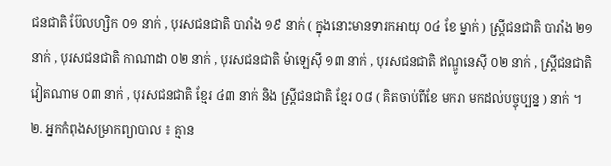ជនជាតិ ប៊ែលហ្សិក ០១ នាក់ , បុរសជនជាតិ បារាំង ១៩ នាក់ ( ក្នុងនោះមានទារកអាយុ ០៤ ខែ ម្នាក់ ) ស្ត្រីជនជាតិ បារាំង ២១ នាក់ , បុរសជនជាតិ កាណាដា ០២ នាក់ , បុរសជនជាតិ ម៉ាឡេស៊ី ១៣ នាក់ , បុរសជនជាតិ ឥណ្ឌូនេស៊ី ០២ នាក់ , ស្ត្រីជនជាតិ វៀតណាម ០៣ នាក់ , បុរសជនជាតិ ខ្មែរ ៤៣ នាក់ និង ស្ត្រីជនជាតិ ខ្មែរ ០៨ ( គិតចាប់ពីខែ មករា មកដល់បច្ចុប្បន្ន ) នាក់ ។
២. អ្នកកំពុងសម្រាកព្យាបាល ៖ គ្មាន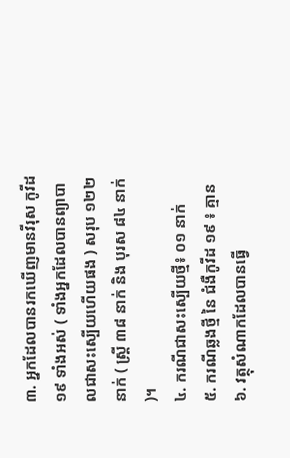៣. អ្នកដែលបានរកឃើញមានវីរុស កូវីដ ១៩ ទាំងអស់ ( ទាំងអ្នកដែលបានព្យាបាលជាសះស្បើយហើយផង ) សរុប ១២២ នាក់ ( ស្ត្រី ៣៨ នាក់ និង បុរស ៨៤ នាក់ )។
៤. ករណីជាសះស្បើយថ្មី៖ ០១ នាក់
៥. ករណីឆ្លងថ្មី នៃ ជំងឺកូវីដ ១៩ ៖ គ្មាន
៦. វត្ថុសំណាកដែលបានធ្វើ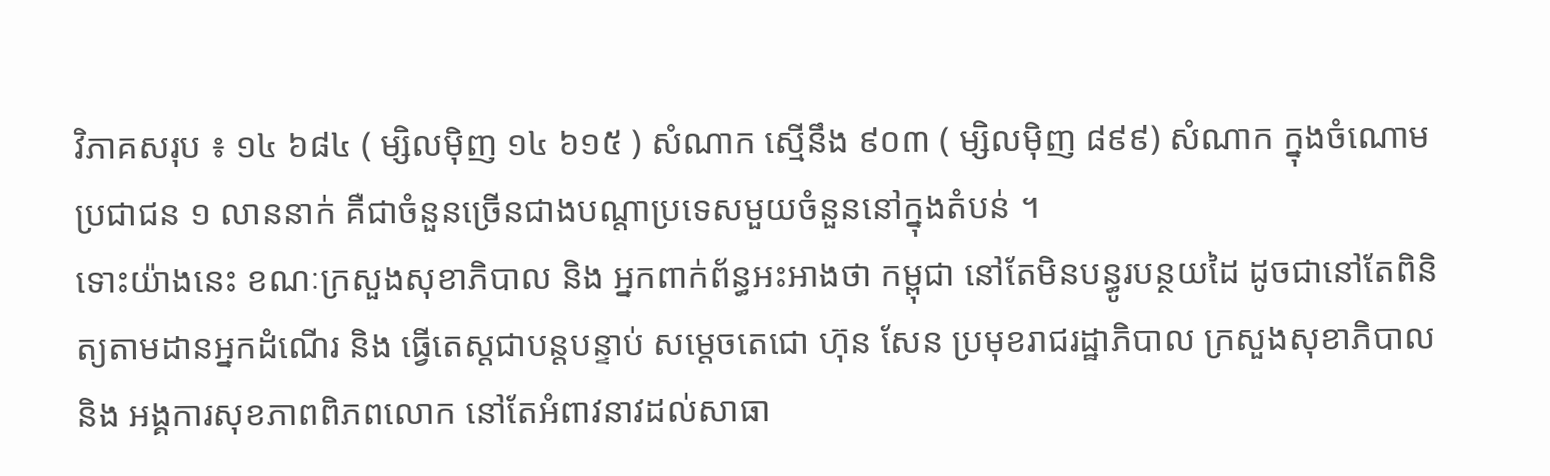វិភាគសរុប ៖ ១៤ ៦៨៤ ( ម្សិលម៉ិញ ១៤ ៦១៥ ) សំណាក ស្មើនឹង ៩០៣ ( ម្សិលម៉ិញ ៨៩៩) សំណាក ក្នុងចំណោមប្រជាជន ១ លាននាក់ គឺជាចំនួនច្រើនជាងបណ្តាប្រទេសមួយចំនួននៅក្នុងតំបន់ ។
ទោះយ៉ាងនេះ ខណៈក្រសួងសុខាភិបាល និង អ្នកពាក់ព័ន្ធអះអាងថា កម្ពុជា នៅតែមិនបន្ធូរបន្ថយដៃ ដូចជានៅតែពិនិត្យតាមដានអ្នកដំណើរ និង ធ្វើតេស្តជាបន្តបន្ទាប់ សម្តេចតេជោ ហ៊ុន សែន ប្រមុខរាជរដ្ឋាភិបាល ក្រសួងសុខាភិបាល និង អង្គការសុខភាពពិភពលោក នៅតែអំពាវនាវដល់សាធា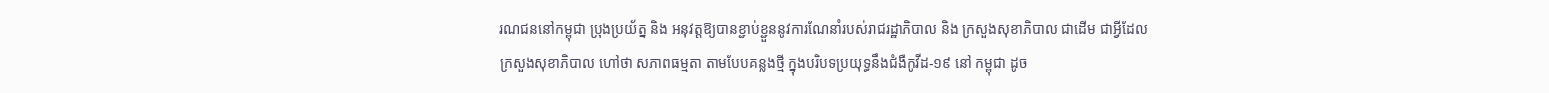រណជននៅកម្ពុជា ប្រុងប្រយ័ត្ន និង អនុវត្តឱ្យបានខ្ជាប់ខ្ជួននូវការណែនាំរបស់រាជរដ្ឋាភិបាល និង ក្រសួងសុខាភិបាល ជាដើម ជាអ្វីដែលក្រសួងសុខាភិបាល ហៅថា សភាពធម្មតា តាមបែបគន្លងថ្មី ក្នុងបរិបទប្រយុទ្ធនឹងជំងឺកូវីដ-១៩ នៅ កម្ពុជា ដូច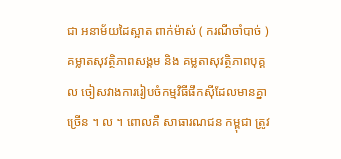ជា អនាម័យដៃស្អាត ពាក់ម៉ាស់ ( ករណីចាំបាច់ ) គម្លាតសុវត្ថិភាពសង្គម និង គម្លតាសុវត្ថិភាពបុគ្គល ចៀសវាងការរៀបចំកម្មវិធីផឹកស៊ីដែលមានគ្នាច្រើន ។ ល ។ ពោលគឺ សាធារណជន កម្ពុជា ត្រូវ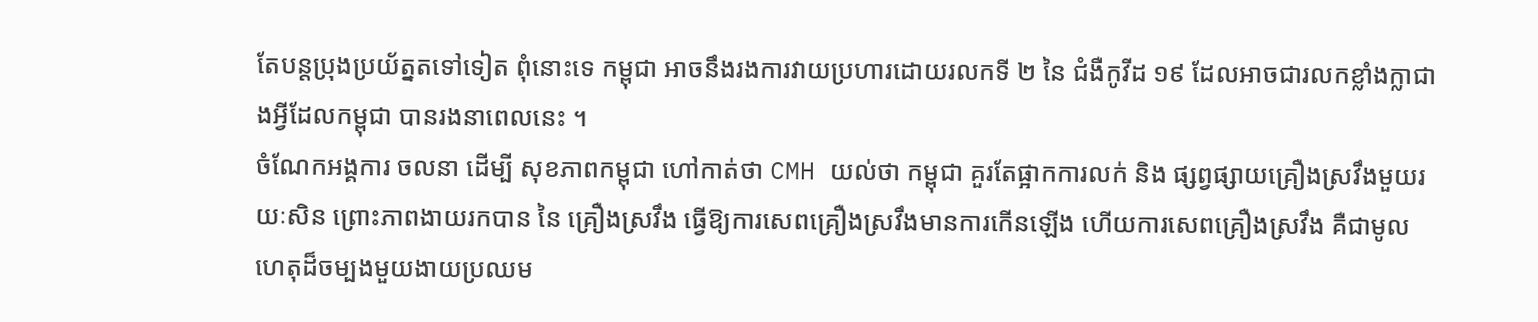តែបន្តប្រុងប្រយ័ត្នតទៅទៀត ពុំនោះទេ កម្ពុជា អាចនឹងរងការវាយប្រហារដោយរលកទី ២ នៃ ជំងឺកូវីដ ១៩ ដែលអាចជារលកខ្លាំងក្លាជាងអ្វីដែលកម្ពុជា បានរងនាពេលនេះ ។
ចំណែកអង្គការ ចលនា ដើម្បី សុខភាពកម្ពុជា ហៅកាត់ថា CMH យល់ថា កម្ពុជា គួរតែផ្អាកការលក់ និង ផ្សព្វផ្សាយគ្រឿងស្រវឹងមួយរយៈសិន ព្រោះភាពងាយរកបាន នៃ គ្រឿងស្រវឹង ធ្វើឱ្យការសេពគ្រឿងស្រវឹងមានការកើនឡើង ហើយការសេពគ្រឿងស្រវឹង គឺជាមូលហេតុដ៏ចម្បងមួយងាយប្រឈម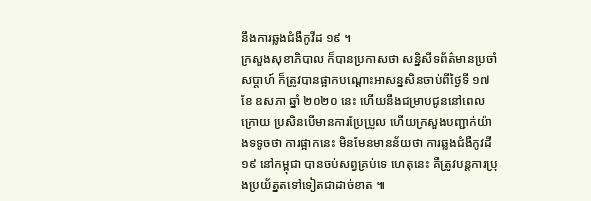នឹងការឆ្លងជំងឺកូវីដ ១៩ ។
ក្រសួងសុខាភិបាល ក៏បានប្រកាសថា សន្និសីទព័ត៌មានប្រចាំសប្តាហ៍ ក៏ត្រូវបានផ្អាកបណ្តោះអាសន្នសិនចាប់ពីថ្ងៃទី ១៧ ខែ ឧសភា ឆ្នាំ ២០២០ នេះ ហើយនឹងជម្រាបជូននៅពេលក្រោយ ប្រសិនបើមានការប្រែប្រួល ហើយក្រសួងបញ្ជាក់យ៉ាងទទូចថា ការផ្អាកនេះ មិនមែនមានន័យថា ការឆ្លងជំងឺកូវដី ១៩ នៅកម្ពុជា បានចប់សព្វគ្រប់ទេ ហេតុនេះ គឺត្រូវបន្តការប្រុងប្រយ័ត្នតទៅទៀតជាដាច់ខាត ៕